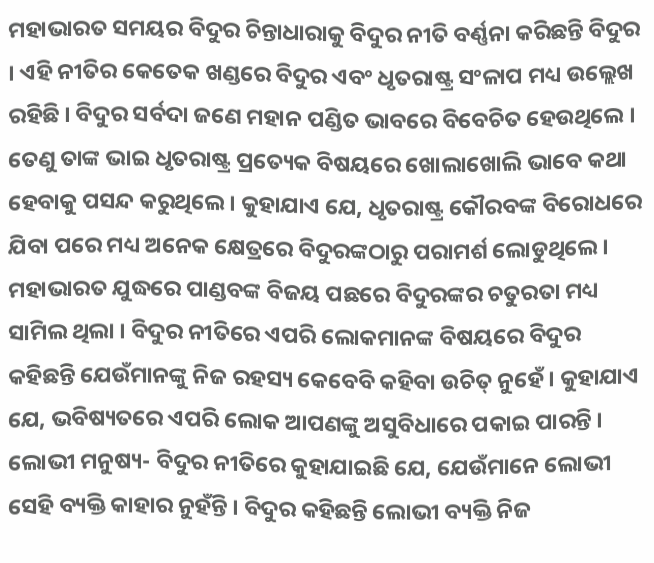ମହାଭାରତ ସମୟର ବିଦୁର ଚିନ୍ତାଧାରାକୁ ବିଦୁର ନୀତି ବର୍ଣ୍ଣନା କରିଛନ୍ତି ବିଦୁର । ଏହି ନୀତିର କେତେକ ଖଣ୍ଡରେ ବିଦୁର ଏବଂ ଧୃତରାଷ୍ଟ୍ର ସଂଳାପ ମଧ୍ୟ ଉଲ୍ଲେଖ ରହିଛି । ବିଦୁର ସର୍ବଦା ଜଣେ ମହାନ ପଣ୍ଡିତ ଭାବରେ ବିବେଚିତ ହେଉଥିଲେ । ତେଣୁ ତାଙ୍କ ଭାଇ ଧୃତରାଷ୍ଟ୍ର ପ୍ରତ୍ୟେକ ବିଷୟରେ ଖୋଲାଖୋଲି ଭାବେ କଥା ହେବାକୁ ପସନ୍ଦ କରୁଥିଲେ । କୁହାଯାଏ ଯେ, ଧୃତରାଷ୍ଟ୍ର କୌରବଙ୍କ ବିରୋଧରେ ଯିବା ପରେ ମଧ୍ୟ ଅନେକ କ୍ଷେତ୍ରରେ ବିଦୁରଙ୍କଠାରୁ ପରାମର୍ଶ ଲୋଡୁଥିଲେ ।
ମହାଭାରତ ଯୁଦ୍ଧରେ ପାଣ୍ଡବଙ୍କ ବିଜୟ ପଛରେ ବିଦୁରଙ୍କର ଚତୁରତା ମଧ୍ୟ ସାମିଲ ଥିଲା । ବିଦୁର ନୀତିରେ ଏପରି ଲୋକମାନଙ୍କ ବିଷୟରେ ବିଦୁର କହିଛନ୍ତି ଯେଉଁମାନଙ୍କୁ ନିଜ ରହସ୍ୟ କେବେବି କହିବା ଉଚିତ୍ ନୁହେଁ । କୁହାଯାଏ ଯେ, ଭବିଷ୍ୟତରେ ଏପରି ଲୋକ ଆପଣଙ୍କୁ ଅସୁବିଧାରେ ପକାଇ ପାରନ୍ତି ।
ଲୋଭୀ ମନୁଷ୍ୟ- ବିଦୁର ନୀତିରେ କୁହାଯାଇଛି ଯେ, ଯେଉଁମାନେ ଲୋଭୀ ସେହି ବ୍ୟକ୍ତି କାହାର ନୁହଁନ୍ତି । ବିଦୁର କହିଛନ୍ତି ଲୋଭୀ ବ୍ୟକ୍ତି ନିଜ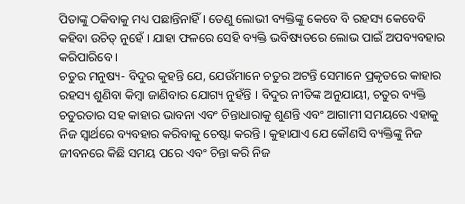ପିତାଙ୍କୁ ଠକିବାକୁ ମଧ୍ୟ ପଛାନ୍ତିନାହିଁ । ତେଣୁ ଲୋଭୀ ବ୍ୟକ୍ତିଙ୍କୁ କେବେ ବି ରହସ୍ୟ କେବେବି କହିବା ଉଚିତ୍ ନୁହେଁ । ଯାହା ଫଳରେ ସେହି ବ୍ୟକ୍ତି ଭବିଷ୍ୟତରେ ଲୋଭ ପାଇଁ ଅପବ୍ୟବହାର କରିପାରିବେ ।
ଚତୁର ମନୁଷ୍ୟ- ବିଦୁର କୁହନ୍ତି ଯେ, ଯେଉଁମାନେ ଚତୁର ଅଟନ୍ତି ସେମାନେ ପ୍ରକୃତରେ କାହାର ରହସ୍ୟ ଶୁଣିବା କିମ୍ବା ଜାଣିବାର ଯୋଗ୍ୟ ନୁହଁନ୍ତି । ବିଦୁର ନୀତିଙ୍କ ଅନୁଯାୟୀ, ଚତୁର ବ୍ୟକ୍ତି ଚତୁରତାର ସହ କାହାର ଭାବନା ଏବଂ ଚିନ୍ତାଧାରାକୁ ଶୁଣନ୍ତି ଏବଂ ଆଗାମୀ ସମୟରେ ଏହାକୁ ନିଜ ସ୍ବାର୍ଥରେ ବ୍ୟବହାର କରିବାକୁ ଚେଷ୍ଟା କରନ୍ତି । କୁହାଯାଏ ଯେ କୌଣସି ବ୍ୟକ୍ତିଙ୍କୁ ନିଜ ଜୀବନରେ କିଛି ସମୟ ପରେ ଏବଂ ଚିନ୍ତା କରି ନିଜ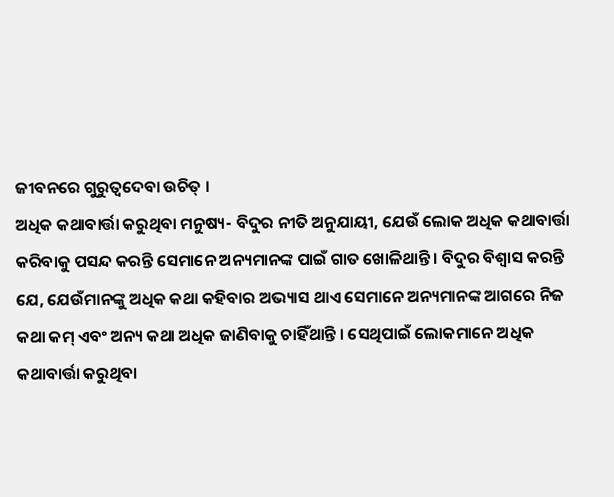ଜୀବନରେ ଗୁରୁତ୍ବଦେବା ଉଚିତ୍ ।
ଅଧିକ କଥାବାର୍ତ୍ତା କରୁଥିବା ମନୁଷ୍ୟ- ବିଦୁର ନୀତି ଅନୁଯାୟୀ, ଯେଉଁ ଲୋକ ଅଧିକ କଥାବାର୍ତ୍ତା କରିବାକୁ ପସନ୍ଦ କରନ୍ତି ସେମାନେ ଅନ୍ୟମାନଙ୍କ ପାଇଁ ଗାତ ଖୋଳିଥାନ୍ତି । ବିଦୁର ବିଶ୍ବାସ କରନ୍ତି ଯେ, ଯେଉଁମାନଙ୍କୁ ଅଧିକ କଥା କହିବାର ଅଭ୍ୟାସ ଥାଏ ସେମାନେ ଅନ୍ୟମାନଙ୍କ ଆଗରେ ନିଜ କଥା କମ୍ ଏବଂ ଅନ୍ୟ କଥା ଅଧିକ ଜାଣିବାକୁ ଚାହିଁଥାନ୍ତି । ସେଥିପାଇଁ ଲୋକମାନେ ଅଧିକ କଥାବାର୍ତ୍ତା କରୁଥିବା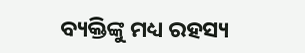ବ୍ୟକ୍ତିଙ୍କୁ ମଧ୍ୟ ରହସ୍ୟ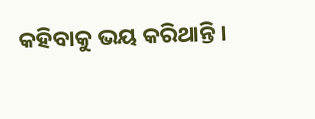କହିବାକୁ ଭୟ କରିଥାନ୍ତି ।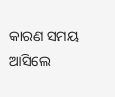କାରଣ ସମୟ ଆସିଲେ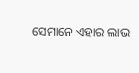ସେମାନେ ଏହାର ଲାଭ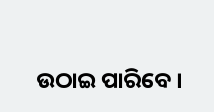ଉଠାଇ ପାରିବେ ।